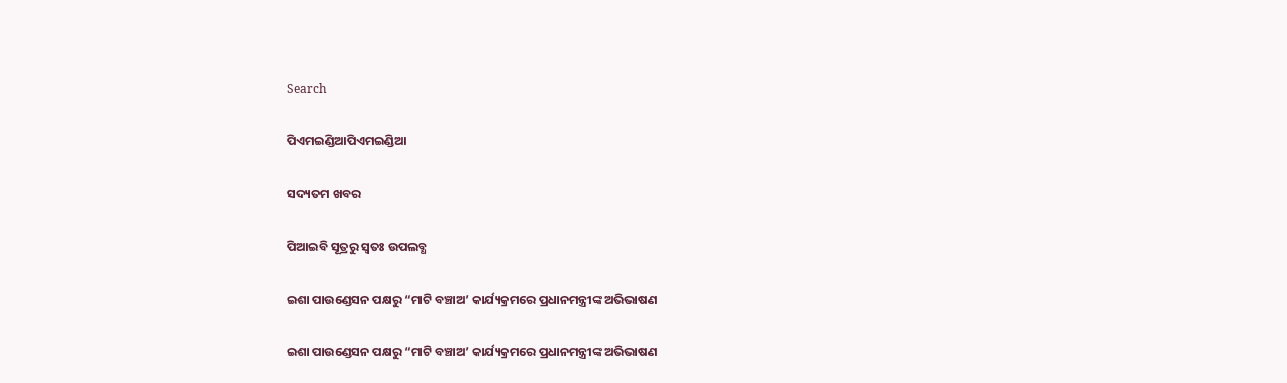Search

ପିଏମଇଣ୍ଡିଆପିଏମଇଣ୍ଡିଆ

ସଦ୍ୟତମ ଖବର

ପିଆଇବି ସୂତ୍ରରୁ ସ୍ବତଃ ଉପଲବ୍ଧ

ଇଶା ପାଉଣ୍ଡେସନ ପକ୍ଷରୁ “ମାଟି ବଞ୍ଚାଅ’ କାର୍ଯ୍ୟକ୍ରମରେ ପ୍ରଧାନମନ୍ତ୍ରୀଙ୍କ ଅଭିଭାଷଣ

ଇଶା ପାଉଣ୍ଡେସନ ପକ୍ଷରୁ “ମାଟି ବଞ୍ଚାଅ’ କାର୍ଯ୍ୟକ୍ରମରେ ପ୍ରଧାନମନ୍ତ୍ରୀଙ୍କ ଅଭିଭାଷଣ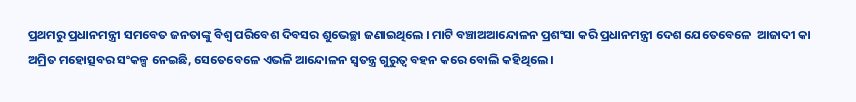ପ୍ରଥମରୁ ପ୍ରଧାନମନ୍ତ୍ରୀ ସମବେତ ଜନତାଙ୍କୁ ବିଶ୍ୱ ପରିବେଶ ଦିବସର ଶୁଭେଚ୍ଛା ଜଣାଇଥିଲେ । ମାଟି ବଞ୍ଚାଅଆନ୍ଦୋଳନ ପ୍ରଶଂସା କରି ପ୍ରଧାନମନ୍ତ୍ରୀ ଦେଶ ଯେତେବେଳେ  ଆଜାଦୀ କା ଅମ୍ରିତ ମହୋତ୍ସବର ସଂକଳ୍ପ ନେଇଛି, ସେତେବେଳେ ଏଭଳି ଆନ୍ଦୋଳନ ସ୍ୱତନ୍ତ୍ର ଗୁରୁତ୍ୱ ବହନ କରେ ବୋଲି କହିଥିଲେ ।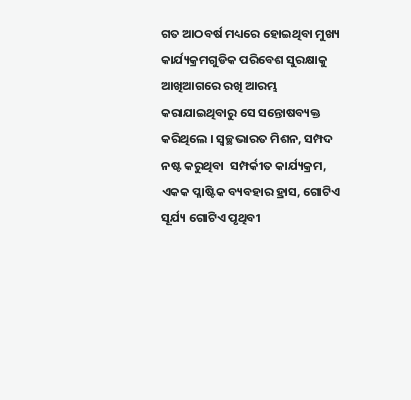ଗତ ଆଠବର୍ଷ ମଧ୍ୟରେ ହୋଇଥିବା ମୁଖ୍ୟ କାର୍ଯ୍ୟକ୍ରମଗୁଡିକ ପରିବେଶ ସୁରକ୍ଷାକୁ ଆଖିଆଗରେ ରଖି ଆରମ୍ଭ କରାଯାଇଥିବାରୁ ସେ ସନ୍ତୋଷବ୍ୟକ୍ତ କରିଥିଲେ । ସ୍ୱଚ୍ଛଭାରତ ମିଶନ, ସମ୍ପଦ ନଷ୍ଟ କରୁଥିବା  ସମ୍ପର୍କୀତ କାର୍ଯ୍ୟକ୍ରମ, ଏକକ ପ୍ଳାଷ୍ଟିକ ବ୍ୟବହାର ହ୍ରାସ, ଗୋଟିଏ ସୂର୍ଯ୍ୟ ଗୋଟିଏ ପୃଥିବୀ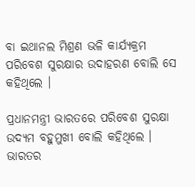ବା ଇଥାନଲ ମିଶ୍ରଣ ଭଳି କାର୍ଯ୍ୟକ୍ରମ ପରିବେଶ ସୁରକ୍ଷାର ଉଦାହରଣ ବୋଲି ସେ କହିଥିଲେ ।

ପ୍ରଧାନମନ୍ତ୍ରୀ ଭାରତରେ ପରିବେଶ ସୁରକ୍ଷା ଉଦ୍ୟମ ବହୁମୁଖୀ ବୋଲି କହିଥିଲେ । ଭାରତର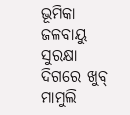ଭୂମିକା ଜଳବାୟୁ ସୁରକ୍ଷା ଦିଗରେ ଖୁବ୍ ମାମୁଲି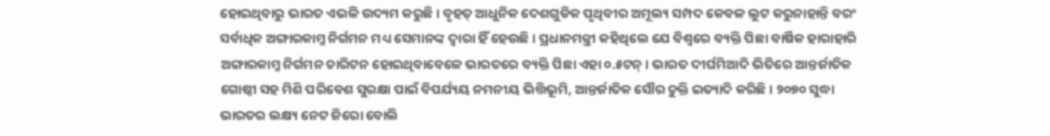ହୋଇଥିବାରୁ ଭାରତ ଏଭଳି ଉଦ୍ୟମ କରୁଛି । ବୃହତ୍ ଆଧୁନିକ ଦେଶଗୁଡିକ ପୃଥିବୀର ଅମୂଲ୍ୟ ସମ୍ପଦ କେବଳ ଲୁଟ କରୁନାହାନ୍ତି ବରଂ ସର୍ବାଧିକ ଅଙ୍ଗାରକାମ୍ଳ ନିର୍ଗମନ ମଧ୍ୟ ସେମାନଙ୍କ ଦ୍ୱାରା ହିଁ ହେଉଛି । ପ୍ରଧାନମନ୍ତ୍ରୀ କହିଥିଲେ ଯେ ବିଶ୍ୱରେ ବ୍ୟକ୍ତି ପିଛା ବାର୍ଷିକ ହାରାହାରି ଅଙ୍ଗାରକାମ୍ଳ ନିର୍ଗମନ ଚାରିଟନ ହୋଇଥିବାବେଳେ ଭାରତରେ ବ୍ୟକ୍ତି ପିଛା ଏହା ୦.୫ଟନ୍ । ଭାରତ ଦୀର୍ଘମିଆଦି ଭିତିରେ ଆନ୍ତର୍ଜାତିକ ଗୋଷ୍ଠୀ ସହ ମିଶି ପରିବେଶ ସୁରକ୍ଷା ପାଇଁ ବିପର୍ଯ୍ୟୟ ନମନୀୟ ଭିତ୍ତିଭୂମି, ଆନ୍ତର୍ଜାତିକ ସୌର ଚୁକ୍ତି ଇତ୍ୟାଦି କରିଛି । ୨୦୭୦ ସୁଦ୍ଧା ଭାରତର ଲକ୍ଷ୍ୟ ନେଟ ଜିରୋ ବୋଲି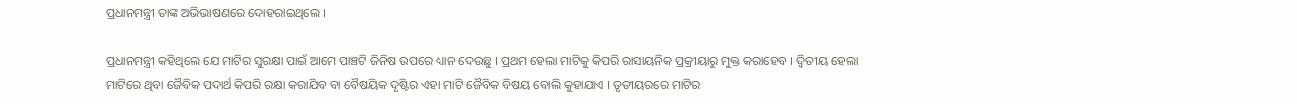ପ୍ରଧାନମନ୍ତ୍ରୀ ତାଙ୍କ ଅଭିଭାଷଣରେ ଦୋହରାଇଥିଲେ ।

ପ୍ରଧାନମନ୍ତ୍ରୀ କହିଥିଲେ ଯେ ମାଟିର ସୁରକ୍ଷା ପାଇଁ ଆମେ ପାଞ୍ଚଟି ଜିନିଷ ଉପରେ ଧ୍ୟାନ ଦେଉଛୁ । ପ୍ରଥମ ହେଲା ମାଟିକୁ କିପରି ରାସାୟନିକ ପ୍ରକ୍ରୀୟାରୁ ମୁକ୍ତ କରାହେବ । ଦ୍ୱିତୀୟ ହେଲା ମାଟିରେ ଥିବା ଜୈବିକ ପଦାର୍ଥ କିପରି ରକ୍ଷା କରାଯିବ ବା ବୈଷୟିକ ଦୃଷ୍ଟିର ଏହା ମାଟି ଜୈବିକ ବିଷୟ ବୋଲି କୁହାଯାଏ । ତୃତୀୟରରେ ମାଟିର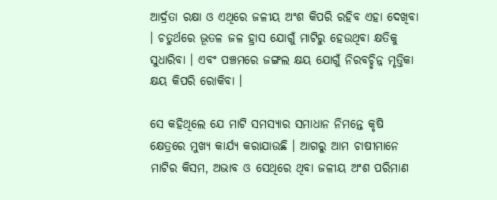ଆର୍ଦ୍ରତା ରକ୍ଷା ଓ ଏଥିରେ ଜଳୀୟ ଅଂଶ କିପରି ରହିବ ଏହା ଦେଖିବା । ଚତୁର୍ଥରେ ଭୂତଳ ଜଳ ହ୍ରାସ ଯୋଗୁଁ ମାଟିରୁ ହେଉଥିବା କ୍ଷତିକୁ ସୁଧାରିବା । ଏବଂ ପଞ୍ଚମରେ ଜଙ୍ଗଲ କ୍ଷୟ ଯୋଗୁଁ ନିରବଚ୍ଛିନ୍ନ ମୃତ୍ତିକା କ୍ଷୟ କିପରି ରୋକିବା ।

ସେ କହିଥିଲେ ଯେ ମାଟି ସମସ୍ୟାର ସମାଧାନ ନିମନ୍ତେ କୃଷି କ୍ଷେତ୍ରରେ ମୁଖ୍ୟ କାର୍ଯ୍ୟ କରାଯାଉଛି । ଆଗରୁ ଆମ ଚାଷୀମାନେ ମାଟିର କିସମ, ଅଭାବ ଓ ସେଥିରେ ଥିବା ଜଳୀୟ ଅଂଶ ପରିମାଣ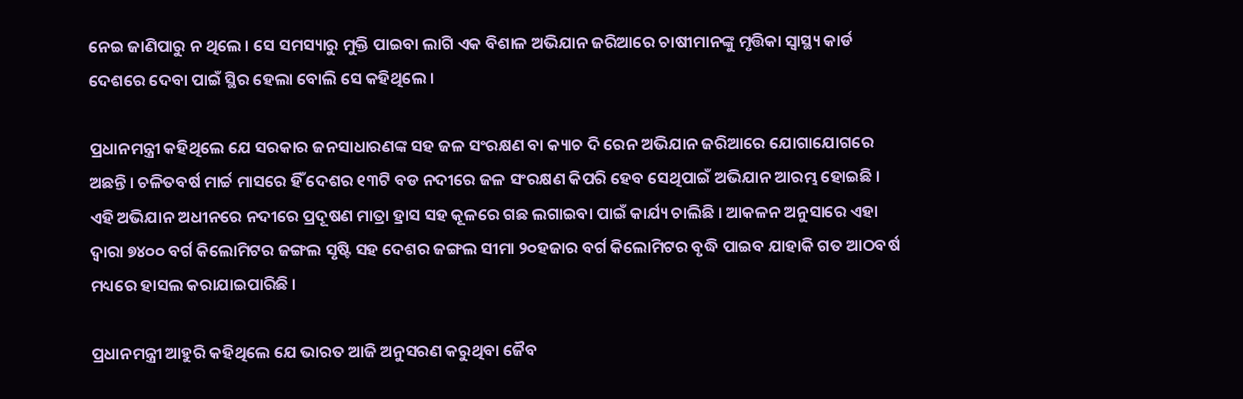ନେଇ ଜାଣିପାରୁ ନ ଥିଲେ । ସେ ସମସ୍ୟାରୁ ମୁକ୍ତି ପାଇବା ଲାଗି ଏକ ବିଶାଳ ଅଭିଯାନ ଜରିଆରେ ଚାଷୀମାନଙ୍କୁ ମୃତ୍ତିକା ସ୍ୱାସ୍ଥ୍ୟ କାର୍ଡ ଦେଶରେ ଦେବା ପାଇଁ ସ୍ଥିର ହେଲା ବୋଲି ସେ କହିଥିଲେ ।

ପ୍ରଧାନମନ୍ତ୍ରୀ କହିଥିଲେ ଯେ ସରକାର ଜନସାଧାରଣଙ୍କ ସହ ଜଳ ସଂରକ୍ଷଣ ବା କ୍ୟାଚ ଦି ରେନ ଅଭିଯାନ ଜରିଆରେ ଯୋଗାଯୋଗରେ ଅଛନ୍ତି । ଚଳିତବର୍ଷ ମାର୍ଚ୍ଚ ମାସରେ ହିଁ ଦେଶର ୧୩ଟି ବଡ ନଦୀରେ ଜଳ ସଂରକ୍ଷଣ କିପରି ହେବ ସେଥିପାଇଁ ଅଭିଯାନ ଆରମ୍ଭ ହୋଇଛି । ଏହି ଅଭିଯାନ ଅଧୀନରେ ନଦୀରେ ପ୍ରଦୂଷଣ ମାତ୍ରା ହ୍ରାସ ସହ କୂଳରେ ଗଛ ଲଗାଇବା ପାଇଁ କାର୍ଯ୍ୟ ଚାଲିଛି । ଆକଳନ ଅନୁସାରେ ଏହା ଦ୍ୱାରା ୭୪୦୦ ବର୍ଗ କିଲୋମିଟର ଜଙ୍ଗଲ ସୃଷ୍ଟି ସହ ଦେଶର ଜଙ୍ଗଲ ସୀମା ୨୦ହଜାର ବର୍ଗ କିଲୋମିଟର ବୃଦ୍ଧି ପାଇବ ଯାହାକି ଗତ ଆଠବର୍ଷ ମଧ୍ୟରେ ହାସଲ କରାଯାଇପାରିଛି ।

ପ୍ରଧାନମନ୍ତ୍ରୀ ଆହୁରି କହିଥିଲେ ଯେ ଭାରତ ଆଜି ଅନୁସରଣ କରୁଥିବା ଜୈବ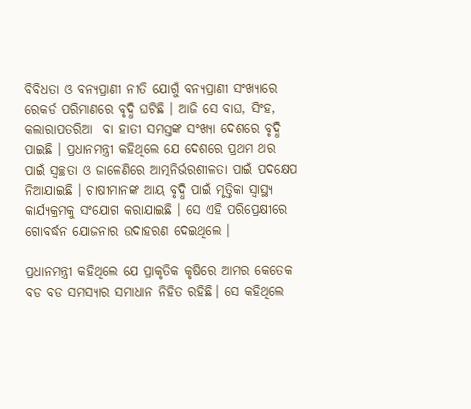ବିବିଧତା ଓ ବନ୍ୟପ୍ରାଣୀ ନୀତି ଯୋଗୁଁ ବନ୍ୟପ୍ରାଣୀ ସଂଖ୍ୟାରେ ରେକର୍ଡ ପରିମାଣରେ ବୃଦ୍ଧି ଘଟିଛି । ଆଜି ସେ ବାଘ, ସିଂହ, କଲାରାପତରିଆ  ବା ହାତୀ ସମସ୍ତଙ୍କ ସଂଖ୍ୟା ଦେଶରେ ବୃଦ୍ଧି ପାଇଛି । ପ୍ରଧାନମନ୍ତ୍ରୀ କହିଥିଲେ ଯେ ଦେଶରେ ପ୍ରଥମ ଥର ପାଇଁ ସ୍ୱଚ୍ଛତା ଓ ଜାଳେଣିରେ ଆତ୍ମନିର୍ଭରଶୀଳତା ପାଇଁ ପଦକ୍ଷେପ ନିଆଯାଇଛି । ଚାଷୀମାନଙ୍କ ଆୟ ବୃଦ୍ଧି ପାଇଁ ମୃତ୍ତିକା ସ୍ୱାସ୍ଥ୍ୟ କାର୍ଯ୍ୟକ୍ରମକୁ ସଂଯୋଗ କରାଯାଇଛି । ସେ ଏହି ପରିପ୍ରେକ୍ଷୀରେ ଗୋବର୍ଦ୍ଧନ ଯୋଜନାର ଉଦାହରଣ ଦେଇଥିଲେ ।

ପ୍ରଧାନମନ୍ତ୍ରୀ କହିଥିଲେ ଯେ ପ୍ରାକୃତିକ କୃଷିରେ ଆମର କେତେକ ବଡ ବଡ ସମସ୍ୟାର ସମାଧାନ ନିହିତ ରହିଛି। ସେ କହିଥିଲେ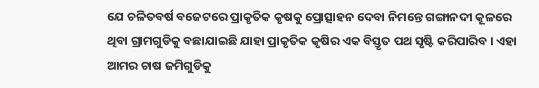ଯେ ଚଳିତବର୍ଷ ବଜେଟରେ ପ୍ରାକୃତିକ କୃଷକୁ ପ୍ରୋତ୍ସାହନ ଦେବା ନିମନ୍ତେ ଗଙ୍ଗାନଦୀ କୂଳରେ ଥିବା ଗ୍ରାମଗୁଡିକୁ ବଛାଯାଇଛି ଯାହା ପ୍ରାକୃତିକ କୃଷିର ଏକ ବିସ୍ତୃତ ପଥ ସୃଷ୍ଟି କରିପାରିବ । ଏହା ଆମର ଚାଷ ଜମିଗୁଡିକୁ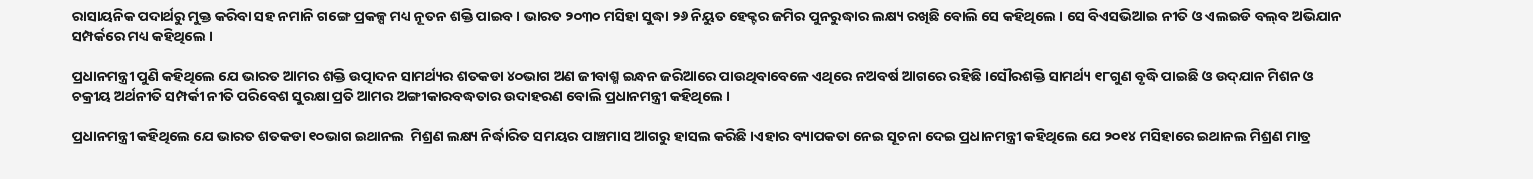ରାସାୟନିକ ପଦାର୍ଥରୁ ମୁକ୍ତ କରିବା ସହ ନମାନି ଗଙ୍ଗେ ପ୍ରକଳ୍ପ ମଧ୍ୟ ନୂତନ ଶକ୍ତି ପାଇବ । ଭାରତ ୨୦୩୦ ମସିହା ସୁଦ୍ଧା ୨୬ ନିୟୁତ ହେକ୍ଟର ଜମିର ପୁନରୁଦ୍ଧାର ଲକ୍ଷ୍ୟ ରଖିଛି ବୋଲି ସେ କହିଥିଲେ । ସେ ବିଏସଭିଆଇ ନୀତି ଓ ଏଲଇଡି ବଲ୍‌ବ ଅଭିଯାନ ସମ୍ପର୍କରେ ମଧ୍ୟ କହିଥିଲେ ।

ପ୍ରଧାନମନ୍ତ୍ରୀ ପୁଣି କହିଥିଲେ ଯେ ଭାରତ ଆମର ଶକ୍ତି ଉତ୍ପାଦନ ସାମର୍ଥ୍ୟର ଶତକଡା ୪୦ଭାଗ ଅଣ ଜୀବାଶ୍ମ ଇନ୍ଧନ ଜରିଆରେ ପାଉଥିବାବେଳେ ଏଥିରେ ନଅବର୍ଷ ଆଗରେ ରହିଛି ।ସୌରଶକ୍ତି ସାମର୍ଥ୍ୟ ୧୮ଗୁଣ ବୃଦ୍ଧି ପାଇଛି ଓ ଉଦ୍‌ଯାନ ମିଶନ ଓ ଚକ୍ରୀୟ ଅର୍ଥନୀତି ସମ୍ପର୍କୀ ନୀତି ପରିବେଶ ସୁରକ୍ଷା ପ୍ରତି ଆମର ଅଙ୍ଗୀକାରବଦ୍ଧତାର ଉଦାହରଣ ବୋଲି ପ୍ରଧାନମନ୍ତ୍ରୀ କହିଥିଲେ ।

ପ୍ରଧାନମନ୍ତ୍ରୀ କହିଥିଲେ ଯେ ଭାରତ ଶତକଡା ୧୦ଭାଗ ଇଥାନଲ  ମିଶ୍ରଣ ଲକ୍ଷ୍ୟ ନିର୍ଦ୍ଧାରିତ ସମୟର ପାଞ୍ଚମାସ ଆଗରୁ ହାସଲ କରିଛି ।ଏହାର ବ୍ୟାପକତା ନେଇ ସୂଚନା ଦେଇ ପ୍ରଧାନମନ୍ତ୍ରୀ କହିଥିଲେ ଯେ ୨୦୧୪ ମସିହାରେ ଇଥାନଲ ମିଶ୍ରଣ ମାତ୍ର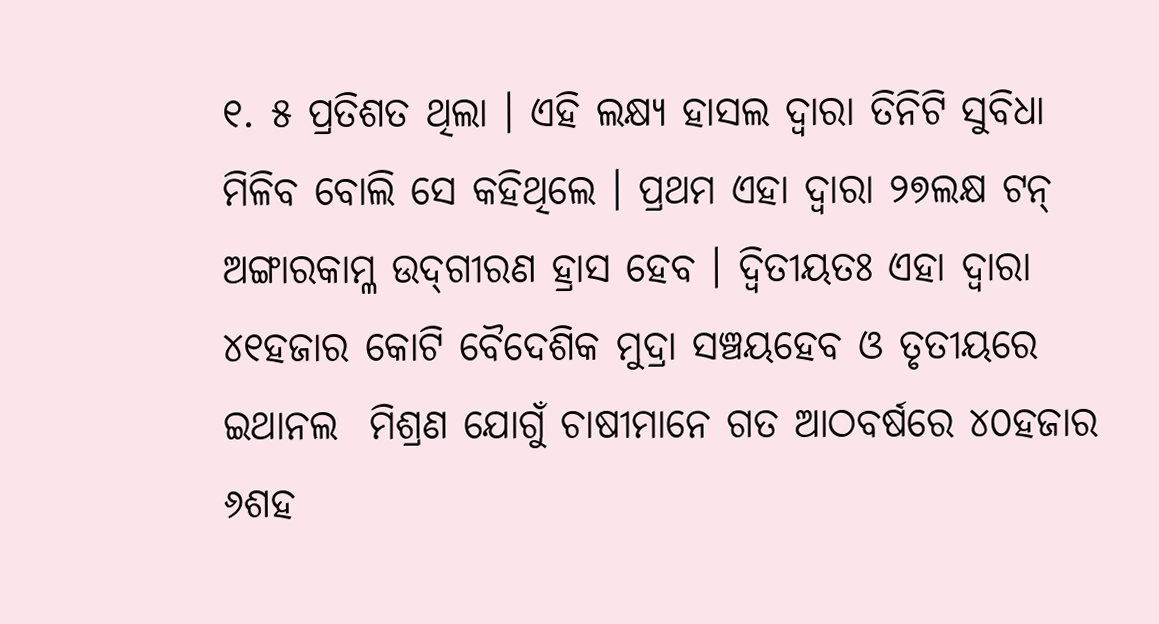୧. ୫ ପ୍ରତିଶତ ଥିଲା । ଏହି ଲକ୍ଷ୍ୟ ହାସଲ ଦ୍ୱାରା ତିନିଟି ସୁବିଧା ମିଳିବ ବୋଲି ସେ କହିଥିଲେ । ପ୍ରଥମ ଏହା ଦ୍ୱାରା ୨୭ଲକ୍ଷ ଟନ୍ ଅଙ୍ଗାରକାମ୍ଳ ଉଦ୍‌ଗୀରଣ ହ୍ରାସ ହେବ । ଦ୍ୱିତୀୟତଃ ଏହା ଦ୍ୱାରା ୪୧ହଜାର କୋଟି ବୈଦେଶିକ ମୁଦ୍ରା ସଞ୍ଚୟହେବ ଓ ତୃତୀୟରେ ଇଥାନଲ  ମିଶ୍ରଣ ଯୋଗୁଁ ଚାଷୀମାନେ ଗତ ଆଠବର୍ଷରେ ୪୦ହଜାର ୬ଶହ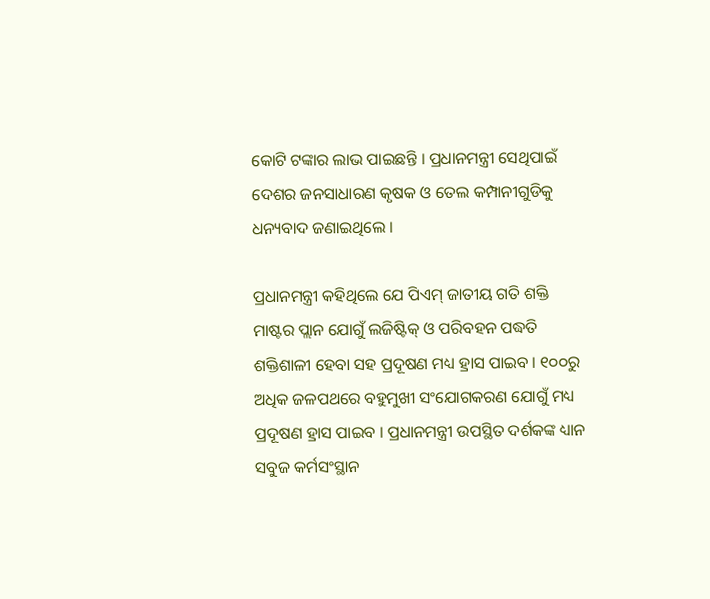କୋଟି ଟଙ୍କାର ଲାଭ ପାଇଛନ୍ତି । ପ୍ରଧାନମନ୍ତ୍ରୀ ସେଥିପାଇଁ ଦେଶର ଜନସାଧାରଣ କୃଷକ ଓ ତେଲ କମ୍ପାନୀଗୁଡିକୁ ଧନ୍ୟବାଦ ଜଣାଇଥିଲେ ।

ପ୍ରଧାନମନ୍ତ୍ରୀ କହିଥିଲେ ଯେ ପିଏମ୍ ଜାତୀୟ ଗତି ଶକ୍ତି ମାଷ୍ଟର ପ୍ଲାନ ଯୋଗୁଁ ଲଜିଷ୍ଟିକ୍ ଓ ପରିବହନ ପଦ୍ଧତି ଶକ୍ତିଶାଳୀ ହେବା ସହ ପ୍ରଦୂଷଣ ମଧ୍ୟ ହ୍ରାସ ପାଇବ । ୧୦୦ରୁ ଅଧିକ ଜଳପଥରେ ବହୁମୁଖୀ ସଂଯୋଗକରଣ ଯୋଗୁଁ ମଧ୍ୟ ପ୍ରଦୂଷଣ ହ୍ରାସ ପାଇବ । ପ୍ରଧାନମନ୍ତ୍ରୀ ଉପସ୍ଥିତ ଦର୍ଶକଙ୍କ ଧ୍ୟାନ ସବୁଜ କର୍ମସଂସ୍ଥାନ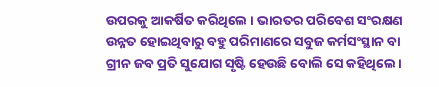ଉପରକୁ ଆକର୍ଷିତ କରିଥିଲେ । ଭାରତର ପରିବେଶ ସଂରକ୍ଷଣ ଉନ୍ନତ ହୋଇଥିବାରୁ ବହୁ ପରିମାଣରେ ସବୁଜ କର୍ମସଂସ୍ଥାନ ବା ଗ୍ରୀନ ଜବ ପ୍ରତି ସୁଯୋଗ ସୃଷ୍ଟି ହେଉଛି ବୋଲି ସେ କହିଥିଲେ ।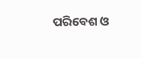ପରିବେଶ ଓ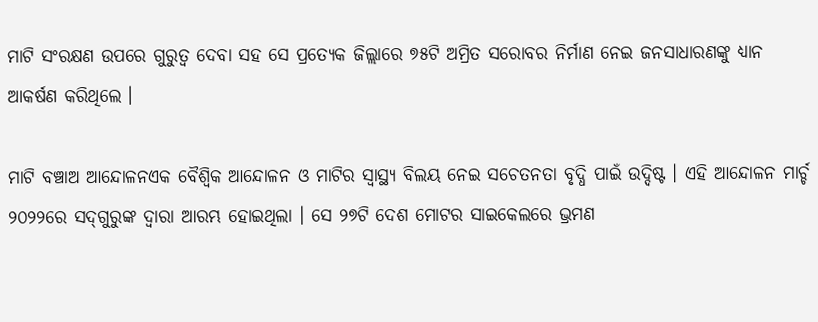ମାଟି ସଂରକ୍ଷଣ ଉପରେ ଗୁରୁତ୍ୱ ଦେବା ସହ ସେ ପ୍ରତ୍ୟେକ ଜିଲ୍ଲାରେ ୭୫ଟି ଅମ୍ରିତ ସରୋବର ନିର୍ମାଣ ନେଇ ଜନସାଧାରଣଙ୍କୁ ଧ୍ୟାନ ଆକର୍ଷଣ କରିଥିଲେ ।

ମାଟି ବଞ୍ଚାଅ ଆନ୍ଦୋଳନଏକ ବୈଶ୍ୱିକ ଆନ୍ଦୋଳନ ଓ ମାଟିର ସ୍ୱାସ୍ଥ୍ୟ ବିଲୟ ନେଇ ସଚେତନତା ବୃଦ୍ଧି ପାଇଁ ଉଦ୍ଦିଷ୍ଟ । ଏହି ଆନ୍ଦୋଳନ ମାର୍ଚ୍ଚ ୨୦୨୨ରେ ସଦ୍‌ଗୁରୁଙ୍କ ଦ୍ୱାରା ଆରମ୍ଭ ହୋଇଥିଲା । ସେ ୨୭ଟି ଦେଶ ମୋଟର ସାଇକେଲରେ ଭ୍ରମଣ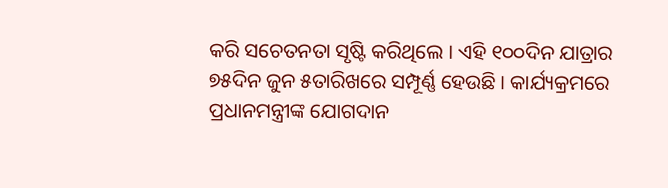କରି ସଚେତନତା ସୃଷ୍ଟି କରିଥିଲେ । ଏହି ୧୦୦ଦିନ ଯାତ୍ରାର ୭୫ଦିନ ଜୁନ ୫ତାରିଖରେ ସମ୍ପୂର୍ଣ୍ଣ ହେଉଛି । କାର୍ଯ୍ୟକ୍ରମରେ ପ୍ରଧାନମନ୍ତ୍ରୀଙ୍କ ଯୋଗଦାନ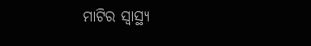ମାଟିର ସ୍ୱାସ୍ଥ୍ୟ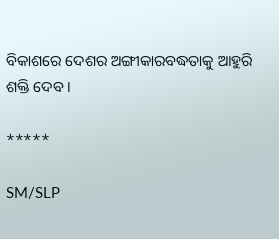ବିକାଶରେ ଦେଶର ଅଙ୍ଗୀକାରବଦ୍ଧତାକୁ ଆହୁରି ଶକ୍ତି ଦେବ ।

*****

SM/SLP